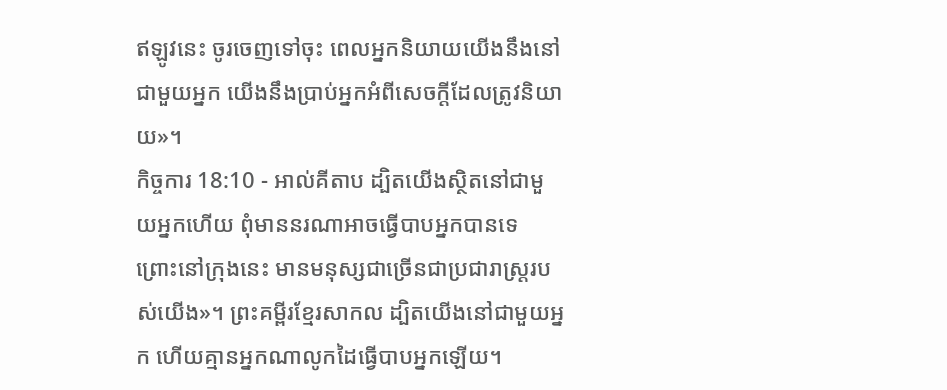ឥឡូវនេះ ចូរចេញទៅចុះ ពេលអ្នកនិយាយយើងនឹងនៅជាមួយអ្នក យើងនឹងប្រាប់អ្នកអំពីសេចក្តីដែលត្រូវនិយាយ»។
កិច្ចការ 18:10 - អាល់គីតាប ដ្បិតយើងស្ថិតនៅជាមួយអ្នកហើយ ពុំមាននរណាអាចធ្វើបាបអ្នកបានទេ ព្រោះនៅក្រុងនេះ មានមនុស្សជាច្រើនជាប្រជារាស្ដ្ររបស់យើង»។ ព្រះគម្ពីរខ្មែរសាកល ដ្បិតយើងនៅជាមួយអ្នក ហើយគ្មានអ្នកណាលូកដៃធ្វើបាបអ្នកឡើយ។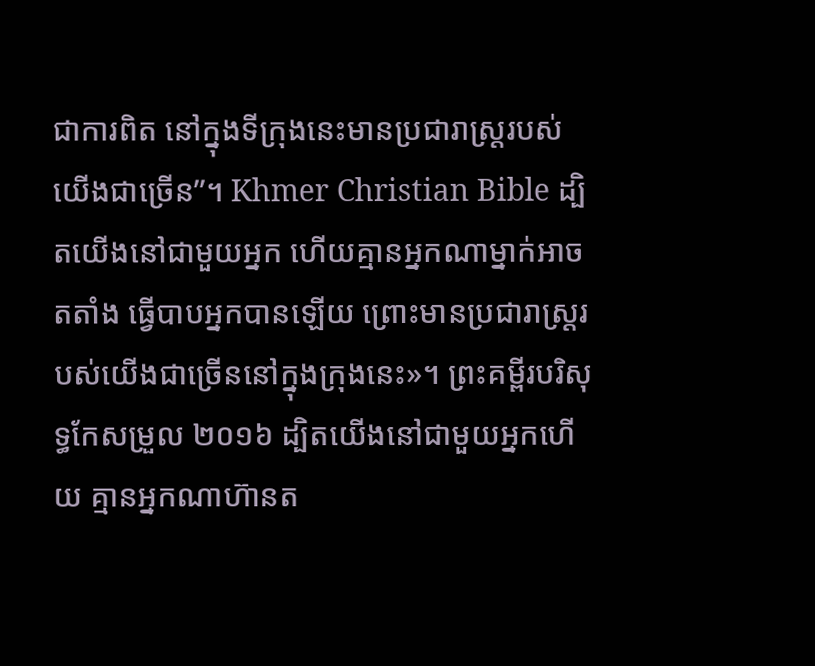ជាការពិត នៅក្នុងទីក្រុងនេះមានប្រជារាស្ត្ររបស់យើងជាច្រើន”។ Khmer Christian Bible ដ្បិតយើងនៅជាមួយអ្នក ហើយគ្មានអ្នកណាម្នាក់អាចតតាំង ធ្វើបាបអ្នកបានឡើយ ព្រោះមានប្រជារាស្ដ្ររបស់យើងជាច្រើននៅក្នុងក្រុងនេះ»។ ព្រះគម្ពីរបរិសុទ្ធកែសម្រួល ២០១៦ ដ្បិតយើងនៅជាមួយអ្នកហើយ គ្មានអ្នកណាហ៊ានត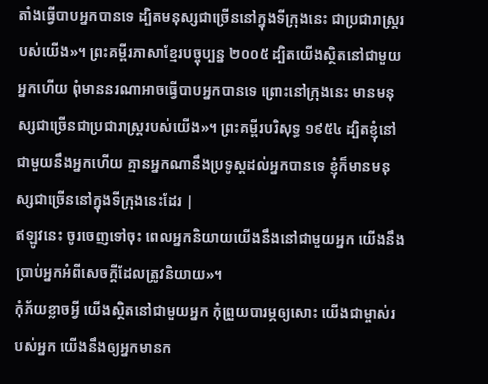តាំងធ្វើបាបអ្នកបានទេ ដ្បិតមនុស្សជាច្រើននៅក្នុងទីក្រុងនេះ ជាប្រជារាស្រ្តរបស់យើង»។ ព្រះគម្ពីរភាសាខ្មែរបច្ចុប្បន្ន ២០០៥ ដ្បិតយើងស្ថិតនៅជាមួយអ្នកហើយ ពុំមាននរណាអាចធ្វើបាបអ្នកបានទេ ព្រោះនៅក្រុងនេះ មានមនុស្សជាច្រើនជាប្រជារាស្ត្ររបស់យើង»។ ព្រះគម្ពីរបរិសុទ្ធ ១៩៥៤ ដ្បិតខ្ញុំនៅជាមួយនឹងអ្នកហើយ គ្មានអ្នកណានឹងប្រទូស្តដល់អ្នកបានទេ ខ្ញុំក៏មានមនុស្សជាច្រើននៅក្នុងទីក្រុងនេះដែរ |
ឥឡូវនេះ ចូរចេញទៅចុះ ពេលអ្នកនិយាយយើងនឹងនៅជាមួយអ្នក យើងនឹងប្រាប់អ្នកអំពីសេចក្តីដែលត្រូវនិយាយ»។
កុំភ័យខ្លាចអ្វី យើងស្ថិតនៅជាមួយអ្នក កុំព្រួយបារម្ភឲ្យសោះ យើងជាម្ចាស់របស់អ្នក យើងនឹងឲ្យអ្នកមានក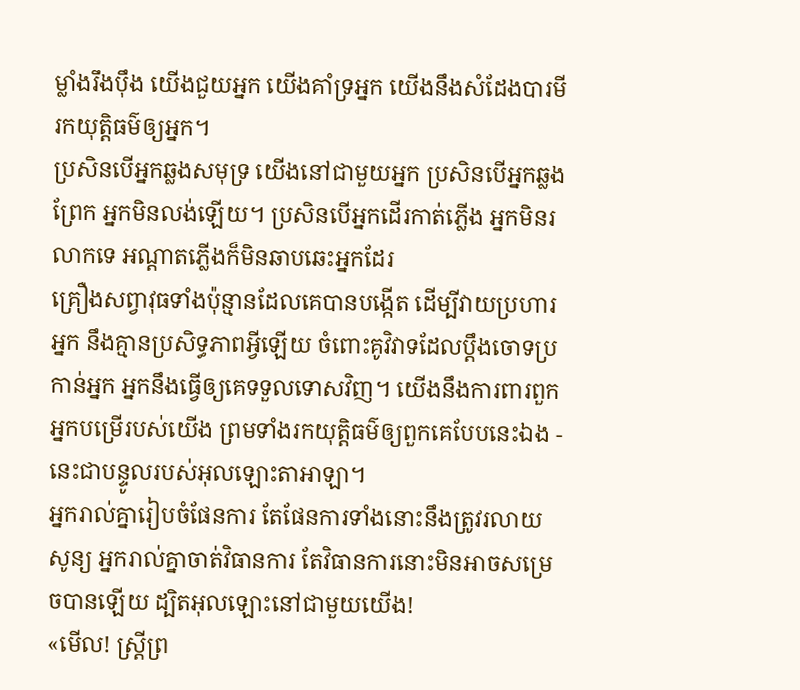ម្លាំងរឹងប៉ឹង យើងជួយអ្នក យើងគាំទ្រអ្នក យើងនឹងសំដែងបារមី រកយុត្តិធម៌ឲ្យអ្នក។
ប្រសិនបើអ្នកឆ្លងសមុទ្រ យើងនៅជាមួយអ្នក ប្រសិនបើអ្នកឆ្លងព្រែក អ្នកមិនលង់ឡើយ។ ប្រសិនបើអ្នកដើរកាត់ភ្លើង អ្នកមិនរលាកទេ អណ្ដាតភ្លើងក៏មិនឆាបឆេះអ្នកដែរ
គ្រឿងសព្វាវុធទាំងប៉ុន្មានដែលគេបានបង្កើត ដើម្បីវាយប្រហារអ្នក នឹងគ្មានប្រសិទ្ធភាពអ្វីឡើយ ចំពោះគូវិវាទដែលប្ដឹងចោទប្រកាន់អ្នក អ្នកនឹងធ្វើឲ្យគេទទួលទោសវិញ។ យើងនឹងការពារពួកអ្នកបម្រើរបស់យើង ព្រមទាំងរកយុត្តិធម៌ឲ្យពួកគេបែបនេះឯង - នេះជាបន្ទូលរបស់អុលឡោះតាអាឡា។
អ្នករាល់គ្នារៀបចំផែនការ តែផែនការទាំងនោះនឹងត្រូវរលាយសូន្យ អ្នករាល់គ្នាចាត់វិធានការ តែវិធានការនោះមិនអាចសម្រេចបានឡើយ ដ្បិតអុលឡោះនៅជាមួយយើង!
«មើល! ស្ដ្រីព្រ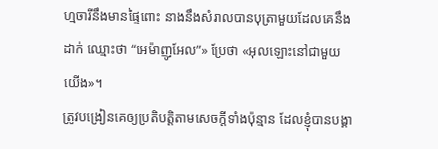ហ្មចារីនឹងមានផ្ទៃពោះ នាងនឹងសំរាលបានបុត្រាមួយដែលគេនឹងដាក់ ឈ្មោះថា “អេម៉ាញូអែល”» ប្រែថា «អុលឡោះនៅជាមួយយើង»។
ត្រូវបង្រៀនគេឲ្យប្រតិបត្ដិតាមសេចក្ដីទាំងប៉ុន្មាន ដែលខ្ញុំបានបង្គា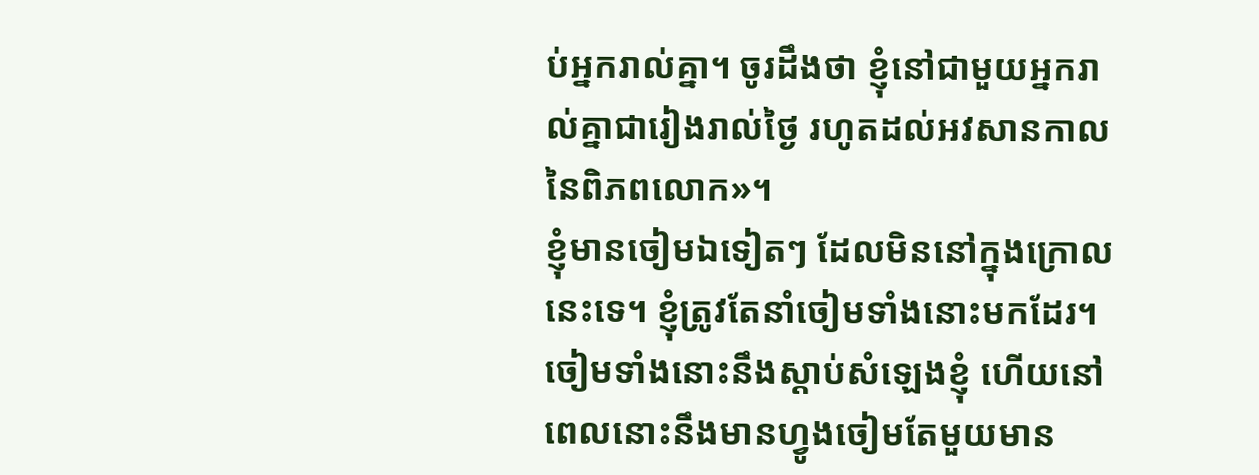ប់អ្នករាល់គ្នា។ ចូរដឹងថា ខ្ញុំនៅជាមួយអ្នករាល់គ្នាជារៀងរាល់ថ្ងៃ រហូតដល់អវសានកាលនៃពិភពលោក»។
ខ្ញុំមានចៀមឯទៀតៗ ដែលមិននៅក្នុងក្រោលនេះទេ។ ខ្ញុំត្រូវតែនាំចៀមទាំងនោះមកដែរ។ ចៀមទាំងនោះនឹងស្ដាប់សំឡេងខ្ញុំ ហើយនៅពេលនោះនឹងមានហ្វូងចៀមតែមួយមាន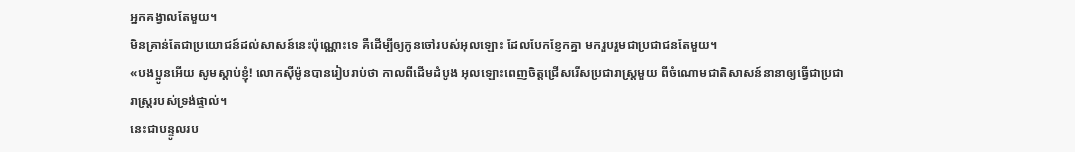អ្នកគង្វាលតែមួយ។
មិនគ្រាន់តែជាប្រយោជន៍ដល់សាសន៍នេះប៉ុណ្ណោះទេ គឺដើម្បីឲ្យកូនចៅរបស់អុលឡោះ ដែលបែកខ្ញែកគ្នា មករួបរួមជាប្រជាជនតែមួយ។
«បងប្អូនអើយ សូមស្ដាប់ខ្ញុំ! លោកស៊ីម៉ូនបានរៀបរាប់ថា កាលពីដើមដំបូង អុលឡោះពេញចិត្តជ្រើសរើសប្រជារាស្ដ្រមួយ ពីចំណោមជាតិសាសន៍នានាឲ្យធ្វើជាប្រជារាស្ដ្ររបស់ទ្រង់ផ្ទាល់។
នេះជាបន្ទូលរប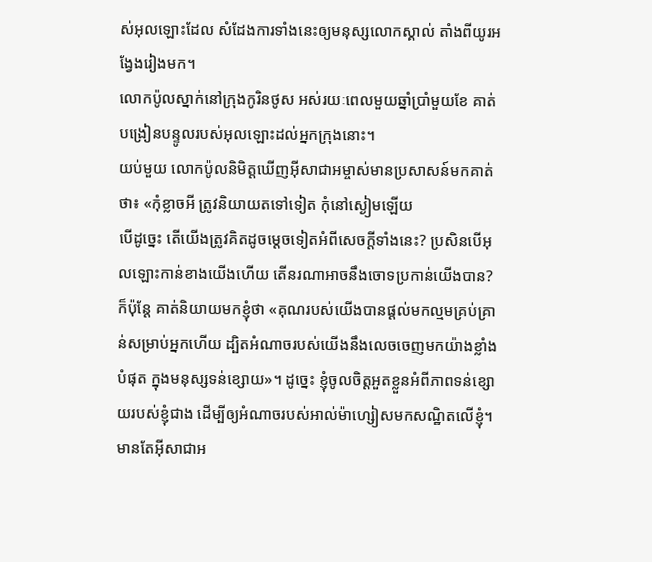ស់អុលឡោះដែល សំដែងការទាំងនេះឲ្យមនុស្សលោកស្គាល់ តាំងពីយូរអង្វែងរៀងមក។
លោកប៉ូលស្នាក់នៅក្រុងកូរិនថូស អស់រយៈពេលមួយឆ្នាំប្រាំមួយខែ គាត់បង្រៀនបន្ទូលរបស់អុលឡោះដល់អ្នកក្រុងនោះ។
យប់មួយ លោកប៉ូលនិមិត្ដឃើញអ៊ីសាជាអម្ចាស់មានប្រសាសន៍មកគាត់ថា៖ «កុំខ្លាចអី ត្រូវនិយាយតទៅទៀត កុំនៅស្ងៀមឡើយ
បើដូច្នេះ តើយើងត្រូវគិតដូចម្ដេចទៀតអំពីសេចក្ដីទាំងនេះ? ប្រសិនបើអុលឡោះកាន់ខាងយើងហើយ តើនរណាអាចនឹងចោទប្រកាន់យើងបាន?
ក៏ប៉ុន្ដែ គាត់និយាយមកខ្ញុំថា «គុណរបស់យើងបានផ្ដល់មកល្មមគ្រប់គ្រាន់សម្រាប់អ្នកហើយ ដ្បិតអំណាចរបស់យើងនឹងលេចចេញមកយ៉ាងខ្លាំងបំផុត ក្នុងមនុស្សទន់ខ្សោយ»។ ដូច្នេះ ខ្ញុំចូលចិត្ដអួតខ្លួនអំពីភាពទន់ខ្សោយរបស់ខ្ញុំជាង ដើម្បីឲ្យអំណាចរបស់អាល់ម៉ាហ្សៀសមកសណ្ឋិតលើខ្ញុំ។
មានតែអ៊ីសាជាអ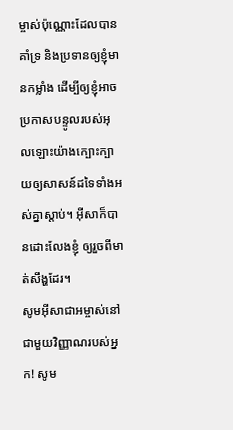ម្ចាស់ប៉ុណ្ណោះដែលបានគាំទ្រ និងប្រទានឲ្យខ្ញុំមានកម្លាំង ដើម្បីឲ្យខ្ញុំអាចប្រកាសបន្ទូលរបស់អុលឡោះយ៉ាងក្បោះក្បាយឲ្យសាសន៍ដទៃទាំងអស់គ្នាស្ដាប់។ អ៊ីសាក៏បានដោះលែងខ្ញុំ ឲ្យរួចពីមាត់សឹង្ហដែរ។
សូមអ៊ីសាជាអម្ចាស់នៅជាមួយវិញ្ញាណរបស់អ្នក! សូម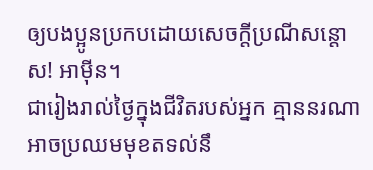ឲ្យបងប្អូនប្រកបដោយសេចក្តីប្រណីសន្តោស! អាម៉ីន។
ជារៀងរាល់ថ្ងៃក្នុងជីវិតរបស់អ្នក គ្មាននរណាអាចប្រឈមមុខតទល់នឹ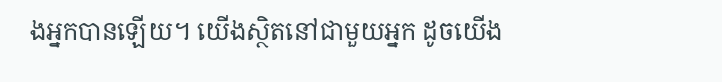ងអ្នកបានឡើយ។ យើងស្ថិតនៅជាមួយអ្នក ដូចយើង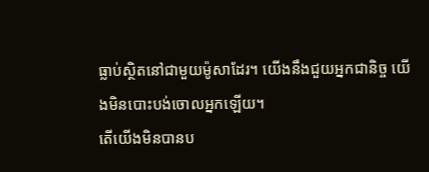ធ្លាប់ស្ថិតនៅជាមួយម៉ូសាដែរ។ យើងនឹងជួយអ្នកជានិច្ច យើងមិនបោះបង់ចោលអ្នកឡើយ។
តើយើងមិនបានប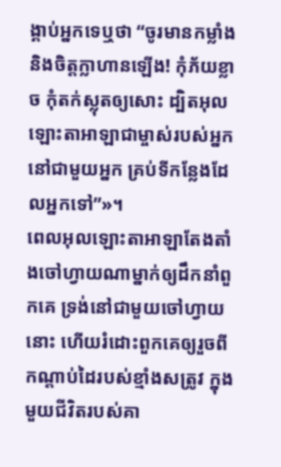ង្គាប់អ្នកទេឬថា “ចូរមានកម្លាំង និងចិត្តក្លាហានឡើង! កុំភ័យខ្លាច កុំតក់ស្លុតឲ្យសោះ ដ្បិតអុលឡោះតាអាឡាជាម្ចាស់របស់អ្នក នៅជាមួយអ្នក គ្រប់ទីកន្លែងដែលអ្នកទៅ”»។
ពេលអុលឡោះតាអាឡាតែងតាំងចៅហ្វាយណាម្នាក់ឲ្យដឹកនាំពួកគេ ទ្រង់នៅជាមួយចៅហ្វាយនោះ ហើយរំដោះពួកគេឲ្យរួចពីកណ្តាប់ដៃរបស់ខ្មាំងសត្រូវ ក្នុងមួយជីវិតរបស់គា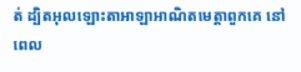ត់ ដ្បិតអុលឡោះតាអាឡាអាណិតមេត្តាពួកគេ នៅពេល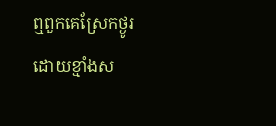ឮពួកគេស្រែកថ្ងូរដោយខ្មាំងស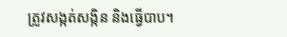ត្រូវសង្កត់សង្កិន និងធ្វើបាប។